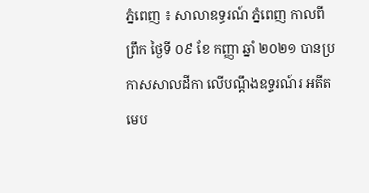ភ្នំពេញ ៖ សាលាឧទ្ធរណ៍ ភ្នំពេញ កាលពីព្រឹក ថ្ងៃទី ០៩ ខែ កញ្ញា ឆ្នាំ ២០២១ បានប្រកាសសាលដីកា លើបណ្តឹងឧទ្ទរណ៍រ អតីតមេប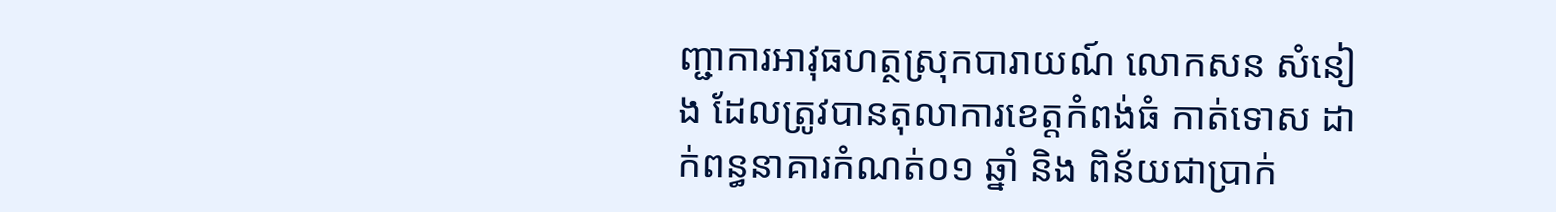ញ្ជាការអាវុធហត្ថស្រុកបារាយណ៍ លោកសន សំនៀង ដែលត្រូវបានតុលាការខេត្តកំពង់ធំ កាត់ទោស ដាក់ពន្ធនាគារកំណត់០១ ឆ្នាំ និង ពិន័យជាប្រាក់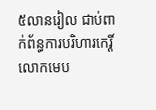៥លានរៀល ជាប់ពាក់ព័ន្ធការបរិហារកេរ្តិ៍លោកមេប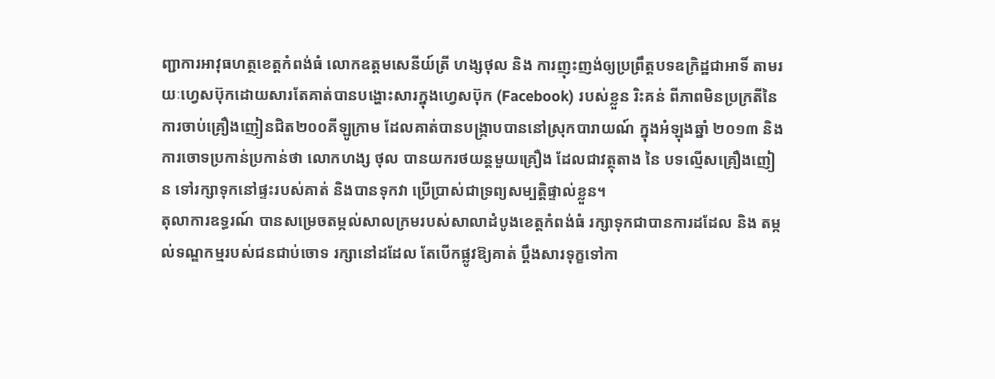ញ្ជាការអាវុធហត្ថខេត្តកំពង់ធំ លោកឧត្តមសេនីយ៍ត្រី ហង្សថុល និង ការញុះញង់ឲ្យប្រព្រឹត្តបទឧក្រិដ្ឋជាអាទិ៍ តាមរយៈហ្វេសប៊ុកដោយសារតែគាត់បានបង្ហោះសារក្នុងហ្វេសប៊ុក (Facebook) របស់ខ្លួន រិះគន់ ពីភាពមិនប្រក្រតីនៃការចាប់គ្រឿងញៀនជិត២០០គីឡូក្រាម ដែលគាត់បានបង្ក្រាបបាននៅស្រុកបារាយណ៍ ក្នុងអំឡុងឆ្នាំ ២០១៣ និង ការចោទប្រកាន់ប្រកាន់ថា លោកហង្ស ថុល បានយករថយន្តមួយគ្រឿង ដែលជាវត្ថុតាង នៃ បទល្មើសគ្រឿងញៀន ទៅរក្សាទុកនៅផ្ទះរបស់គាត់ និងបានទុកវា ប្រើប្រាស់ជាទ្រព្យសម្បត្តិផ្ទាល់ខ្លួន។
តុលាការឧទ្ធរណ៍ បានសម្រេចតម្កល់សាលក្រមរបស់សាលាដំបូងខេត្តកំពង់ធំ រក្សាទុកជាបានការដដែល និង តម្កល់ទណ្ឌកម្មរបស់ជនជាប់ចោទ រក្សានៅដដែល តែបើកផ្លូវឱ្យគាត់ ប្តឹងសារទុក្ខទៅកា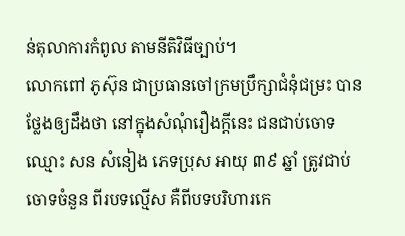ន់តុលាការកំពូល តាមនីតិវិធីច្បាប់។
លោកពៅ ភូស៊ុន ជាប្រធានចៅក្រមប្រឹក្សាជំនុំជម្រះ បានថ្លែងឲ្យដឹងថា នៅក្នុងសំណុំរឿងក្តីនេះ ជនជាប់ចោទ ឈ្មោះ សន សំនៀង ភេទប្រុស អាយុ ៣៩ ឆ្នាំ ត្រូវជាប់ចោទចំនួន ពីរបទល្មើស គឺពីបទបរិហារកេ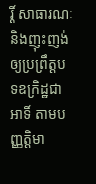រ្តិ៍ សាធារណៈ និងញុះញង់ឲ្យប្រព្រឹត្តបទឧក្រិដ្ឋជាអាទិ៍ តាមបញ្ញត្តិមា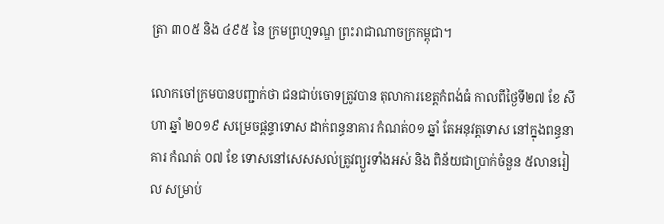ត្រា ៣០៥ និង ៤៩៥ នៃ ក្រមព្រហ្មទណ្ឌ ព្រះរាជាណាចក្រកម្ពុជា។

លោកចៅក្រមបានបញ្ជាក់ថា ជនជាប់ចោទត្រូវបាន តុលាការខេត្តកំពង់ធំ កាលពីថ្ងៃទី២៧ ខែ សីហា ឆ្នាំ ២០១៩ សម្រេចផ្តន្ទាទោស ដាក់ពន្ធនាគារ កំណត់០១ ឆ្នាំ តែអនុវត្តទោស នៅក្នុងពន្ធនាគារ កំណត់ ០៧ ខែ ទោសនៅសេសសល់ត្រូវព្យួរទាំងអស់ និង ពិន័យជាប្រាក់ចំនួន ៥លានរៀល សម្រាប់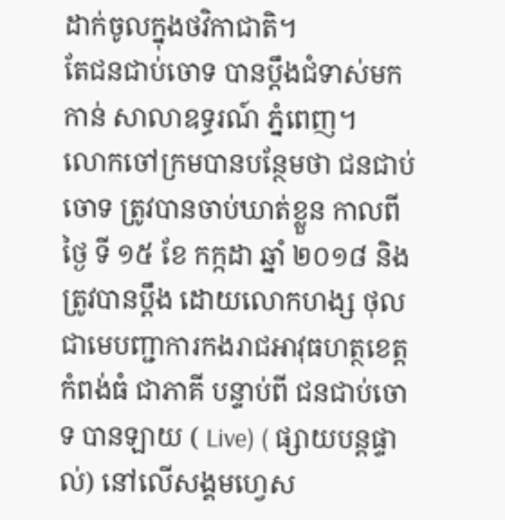ដាក់ចូលក្នុងថវិកាជាតិ។
តែជនជាប់ចោទ បានប្តឹងជំទាស់មកកាន់ សាលាឧទ្ធរណ៍ ភ្នំពេញ។
លោកចៅក្រមបានបន្ថែមថា ជនជាប់ចោទ ត្រូវបានចាប់ឃាត់ខ្លួន កាលពីថ្ងៃ ទី ១៥ ខែ កក្កដា ឆ្នាំ ២០១៨ និង ត្រូវបានប្តឹង ដោយលោកហង្ស ថុល ជាមេបញ្ជាការកងរាជអាវុធហត្ថខេត្តកំពង់ធំ ជាភាគី បន្ទាប់ពី ជនជាប់ចោទ បានឡាយ ( Live) ( ផ្សាយបន្តផ្ទាល់) នៅលើសង្គមហ្វេស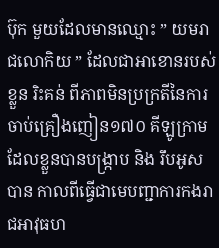ប៊ុក មួយដែលមានឈ្មោះ ” យមរាជលោកិយ ” ដែលជាអាខោនរបស់ខ្លួន រិះគន់ ពីភាពមិនប្រក្រតីនៃការចាប់គ្រឿងញៀន១៧០ គីឡូក្រាម ដែលខ្លួនបានបង្ក្រាប និង រឹបអូសបាន កាលពីធ្វើជាមេបញ្ជាការកងរាជអាវុធហ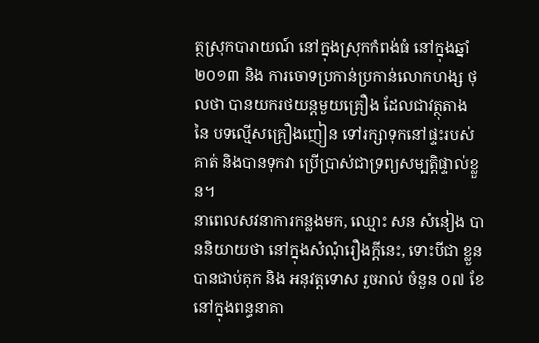ត្ថស្រុកបារាយណ៍ នៅក្នុងស្រុកកំពង់ធំ នៅក្នុងឆ្នាំ ២០១៣ និង ការចោទប្រកាន់ប្រកាន់លោកហង្ស ថុលថា បានយករថយន្តមួយគ្រឿង ដែលជាវត្ថុតាង នៃ បទល្មើសគ្រឿងញៀន ទៅរក្សាទុកនៅផ្ទះរបស់គាត់ និងបានទុកវា ប្រើប្រាស់ជាទ្រព្យសម្បត្តិផ្ទាល់ខ្លួន។
នាពេលសវនាការកន្លងមក, ឈ្មោះ សន សំនៀង បាននិយាយថា នៅក្នុងសំណុំរឿងក្តីនេះ, ទោះបីជា ខ្លួនបានជាប់គុក និង អនុវត្តទោស រួចរាល់ ចំនួន ០៧ ខែ នៅក្នុងពន្ធនាគា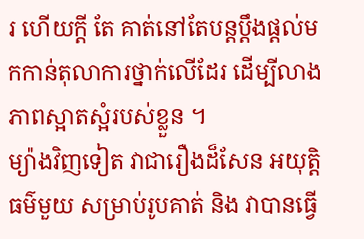រ ហើយក្តី តែ គាត់នៅតែបន្តប្តឹងផ្តល់មកកាន់តុលាការថ្នាក់លើដែរ ដើម្បីលាងភាពស្អាតស្អំរបស់ខ្លួន ។
ម្យ៉ាងវិញទៀត វាជារឿងដ៏សែន អយុត្តិធម៌មួយ សម្រាប់រូបគាត់ និង វាបានធ្វើ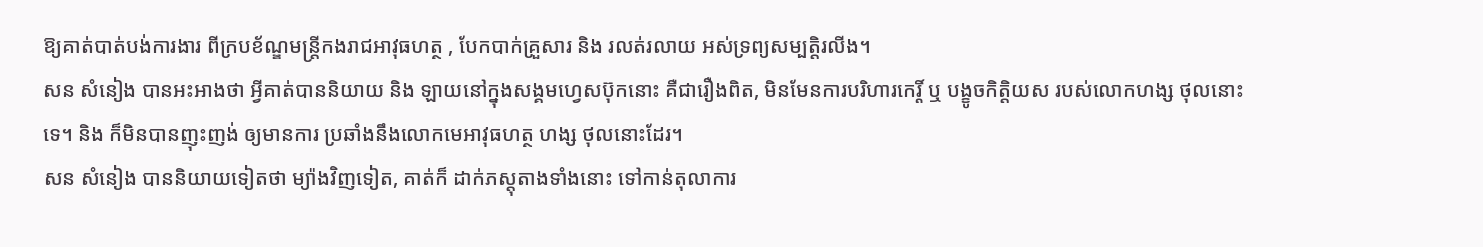ឱ្យគាត់បាត់បង់ការងារ ពីក្របខ័ណ្ឌមន្ត្រីកងរាជអាវុធហត្ថ , បែកបាក់គ្រួសារ និង រលត់រលាយ អស់ទ្រព្យសម្បត្តិរលីង។
សន សំនៀង បានអះអាងថា អ្វីគាត់បាននិយាយ និង ឡាយនៅក្នុងសង្គមហ្វេសប៊ុកនោះ គឺជារឿងពិត, មិនមែនការបរិហារកេរ្តិ៍ ឬ បង្ខូចកិត្តិយស របស់លោកហង្ស ថុលនោះទេ។ និង ក៏មិនបានញុះញង់ ឲ្យមានការ ប្រឆាំងនឹងលោកមេអាវុធហត្ថ ហង្ស ថុលនោះដែរ។
សន សំនៀង បាននិយាយទៀតថា ម្យ៉ាងវិញទៀត, គាត់ក៏ ដាក់ភស្តុតាងទាំងនោះ ទៅកាន់តុលាការ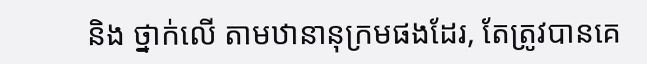និង ថ្នាក់លើ តាមឋានានុក្រមផងដែរ, តែត្រូវបានគេ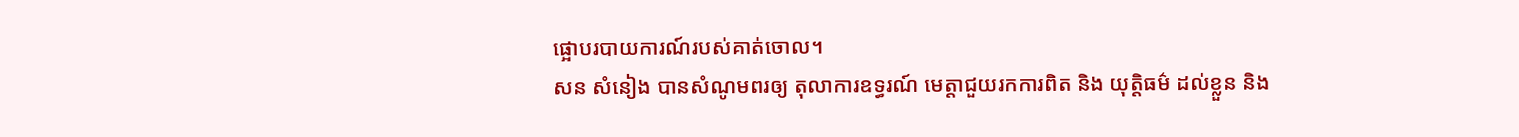ផ្អោបរបាយការណ៍របស់គាត់ចោល។
សន សំនៀង បានសំណូមពរឲ្យ តុលាការឧទ្ធរណ៍ មេត្តាជួយរកការពិត និង យុត្តិធម៌ ដល់ខ្លួន និង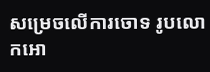សម្រេចលើការចោទ រូបលោកអោ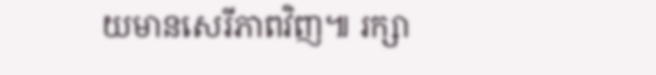យមានសេរីភាពវិញ៕ រក្សា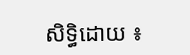សិទ្ធិដោយ ៖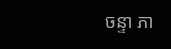ចន្ទា ភា